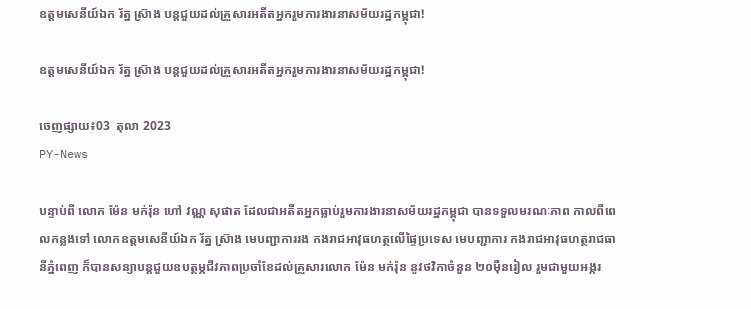ឧត្តមសេនីយ៍ឯក រ័ត្ន ស៊្រាង បន្តជួយដល់គ្រួសារអតីតអ្នករួមការងារនាសម័យរដ្ឋកម្ពុជា!

ឧត្តមសេនីយ៍ឯក រ័ត្ន ស៊្រាង បន្តជួយដល់គ្រួសារអតីតអ្នករួមការងារនាសម័យរដ្ឋកម្ពុជា!

ចេញផ្សាយ៖03  តុលា 2023
PY-News

បន្ទាប់ពី លោក ម៉ែន មក់រ៉ុន ហៅ វណ្ណ សុផាត ដែលជាអតីតអ្នកធ្លាប់រួមការងារនាសម័យរដ្ឋកម្ពុជា បានទទួលមរណៈភាព កាលពីពេលកន្លងទៅ លោកឧត្តមសេនីយ៍ឯក រ័ត្ន ស្រ៊ាង មេបញ្ជាការរង កងរាជអាវុធហត្ថលើផ្ទៃប្រទេស មេបញ្ជាការ កងរាជអាវុធហត្ថរាជធានីភ្នំពេញ ក៏បានសន្យាបន្តជួយឧបត្ថម្ភជីវភាពប្រចាំខែដល់គ្រួសារលោក ម៉ែន មក់រ៉ុន នូវថវិកាចំនួន ២០ម៉ឺនរៀល រួមជាមួយអង្ករ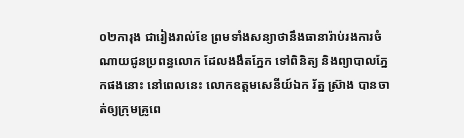០២ការុង ជារៀងរាល់ខែ ព្រមទាំងសន្យាថានឹងធានារ៉ាប់រងការចំណាយជូនប្រពន្ធលោក ដែលងងឹតភ្នែក ទៅពិនិត្យ និងព្យាបាលភ្នែកផងនោះ នៅពេលនេះ លោកឧត្តមសេនីយ៍ឯក រ័ត្ន ស្រ៊ាង បានចាត់ឲ្យក្រុមគ្រូពេ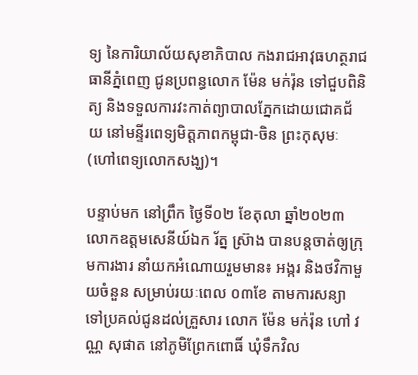ទ្យ នៃការិយាល័យសុខាភិបាល កងរាជអាវុធហត្ថរាជធានីភ្នំពេញ ជូនប្រពន្ធលោក ម៉ែន មក់រ៉ុន ទៅជួបពិនិត្យ និងទទួលការវះកាត់ព្យាបាលភ្នែកដោយជោគជ័យ នៅមន្ទីរពេទ្យមិត្តភាពកម្ពុជា-ចិន ព្រះកុសុមៈ (ហៅពេទ្យលោកសង្ឃ)។

បន្ទាប់មក នៅព្រឹក ថ្ងៃទី០២ ខែតុលា ឆ្នាំ២០២៣ លោកឧត្តមសេនីយ៍ឯក រ័ត្ន ស្រ៊ាង បានបន្តចាត់ឲ្យក្រុមការងារ នាំយកអំណោយរួមមាន៖ អង្ករ និងថវិកាមួយចំនួន សម្រាប់រយៈពេល ០៣ខែ តាមការសន្យា ទៅប្រគល់ជូនដល់គ្រួសារ លោក ម៉ែន មក់រ៉ុន ហៅ វណ្ណ សុផាត នៅភូមិព្រែកពោធិ៍ ឃុំទឹកវិល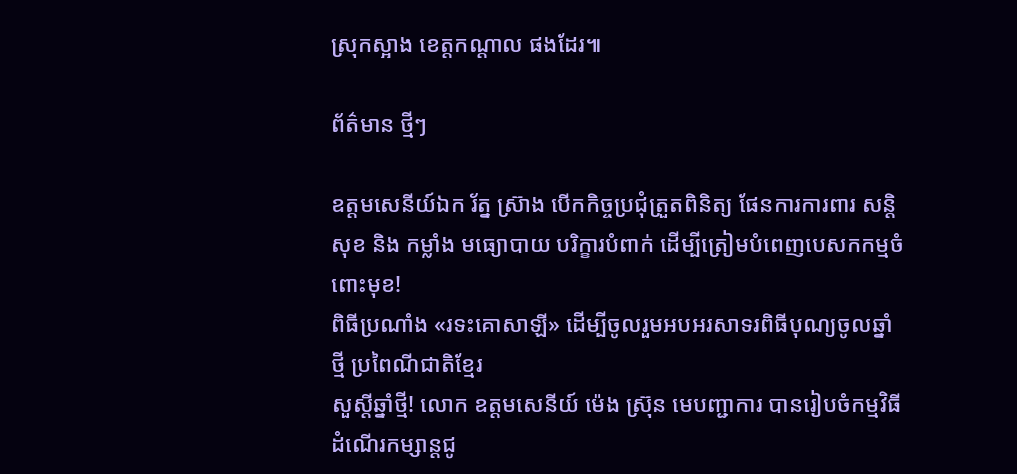ស្រុកស្អាង ខេត្តកណ្តាល ផងដែរ៕

ព័ត៌មាន ថ្មីៗ

ឧត្តមសេនីយ៍ឯក រ័ត្ន ស្រ៊ាង បើកកិច្ចប្រជុំត្រួតពិនិត្យ ផែនការការពារ សន្តិសុខ និង កម្លាំង មធ្យោបាយ បរិក្ខារបំពាក់ ដើម្បីត្រៀមបំពេញបេសកកម្មចំពោះមុខ!
ពិធីប្រណាំង «រទះគោសាឡី» ដើម្បីចូលរួមអបអរសាទរពិធីបុណ្យចូលឆ្នាំថ្មី ប្រពៃណីជាតិខ្មែរ
សួស្តីឆ្នាំថ្មី! លោក ឧត្តមសេនីយ៍ ម៉េង ស្រ៊ុន មេបញ្ជាការ បានរៀបចំកម្មវិធីដំណើរកម្សាន្តជូ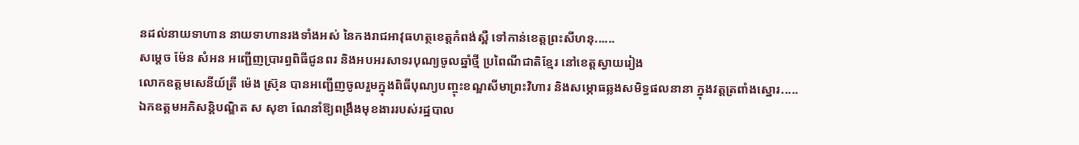នដល់នាយទាហាន នាយទាហានរងទាំងអស់ នៃកងរាជអាវុធហត្ថខេត្តកំពង់ស្ពឺ ទៅកាន់ខេត្តព្រះសីហនុ......
សម្តេច ម៉ែន សំអន អញ្ជើញប្រារព្ធពិធីជូនពរ និងអបអរសាទរបុណ្យចូលឆ្នាំថ្មី ប្រពៃណីជាតិខ្មែរ នៅខេត្តស្វាយរៀង
លោកឧត្តមសេនីយ៍ត្រី ម៉េង ស្រ៊ុន បានអញ្ជើញចូលរួមក្នុងពិធីបុណ្យបញ្ចុះខណ្ឌសីមាព្រះវិហារ និងសម្ភោធឆ្លងសមិទ្ធផលនានា ក្នុងវត្តត្រពាំងស្នោរ.....
ឯកឧត្តមអភិសន្តិបណ្ឌិត ស សុខា ណែនាំឱ្យពង្រឹងមុខងាររបស់រដ្ឋបាល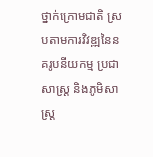ថ្នាក់ក្រោមជាតិ ស្របតាមការវិវឌ្ឍនៃនគរូបនីយកម្ម ប្រជាសាស្ត្រ និងភូមិសាស្ត្រ